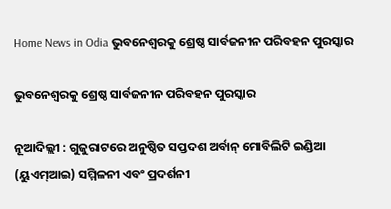Home News in Odia ଭୁବନେଶ୍ୱରକୁ ଶ୍ରେଷ୍ଠ ସାର୍ବଜନୀନ ପରିବହନ ପୁରସ୍କାର

ଭୁବନେଶ୍ୱରକୁ ଶ୍ରେଷ୍ଠ ସାର୍ବଜନୀନ ପରିବହନ ପୁରସ୍କାର

ନୂଆଦିଲ୍ଲୀ : ଗୁଜୁରାଟରେ ଅନୁଷ୍ଠିତ ସପ୍ତଦଶ ଅର୍ବାନ୍ ମୋବିଲିଟି ଇଣ୍ଡିଆ (ୟୁଏମ୍ଆଇ) ସମ୍ମିଳନୀ ଏବଂ ପ୍ରଦର୍ଶନୀ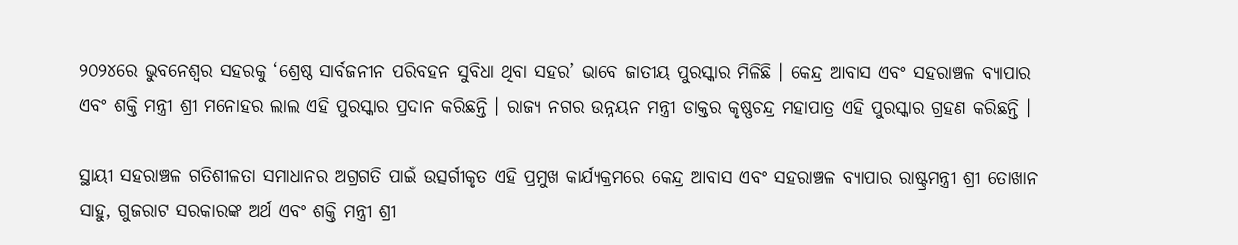୨୦୨୪ରେ ଭୁବନେଶ୍ୱର ସହରକୁ ‘ଶ୍ରେଷ୍ଠ ସାର୍ବଜନୀନ ପରିବହନ ସୁବିଧା ଥିବା ସହର’ ଭାବେ ଜାତୀୟ ପୁରସ୍କାର ମିଳିଛି । କେନ୍ଦ୍ର ଆବାସ ଏବଂ ସହରାଞ୍ଚଳ ବ୍ୟାପାର ଏବଂ ଶକ୍ତି ମନ୍ତ୍ରୀ ଶ୍ରୀ ମନୋହର ଲାଲ ଏହି ପୁରସ୍କାର ପ୍ରଦାନ କରିଛନ୍ତି । ରାଜ୍ୟ ନଗର ଉନ୍ନୟନ ମନ୍ତ୍ରୀ ଡାକ୍ତର କୃଷ୍ଣଚନ୍ଦ୍ର ମହାପାତ୍ର ଏହି ପୁରସ୍କାର ଗ୍ରହଣ କରିଛନ୍ତି ।

ସ୍ଥାୟୀ ସହରାଞ୍ଚଳ ଗତିଶୀଳତା ସମାଧାନର ଅଗ୍ରଗତି ପାଇଁ ଉତ୍ସର୍ଗୀକୃତ ଏହି ପ୍ରମୁଖ କାର୍ଯ୍ୟକ୍ରମରେ କେନ୍ଦ୍ର ଆବାସ ଏବଂ ସହରାଞ୍ଚଳ ବ୍ୟାପାର ରାଷ୍ଟ୍ରମନ୍ତ୍ରୀ ଶ୍ରୀ ତୋଖାନ ସାହୁ, ଗୁଜରାଟ ସରକାରଙ୍କ ଅର୍ଥ ଏବଂ ଶକ୍ତି ମନ୍ତ୍ରୀ ଶ୍ରୀ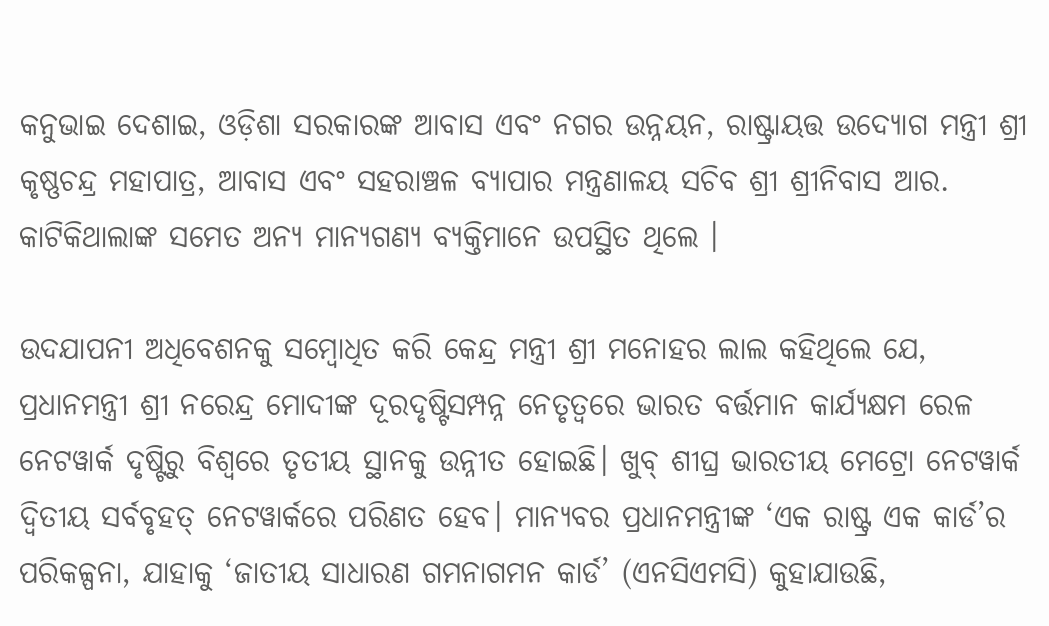କନୁଭାଇ ଦେଶାଇ, ଓଡ଼ିଶା ସରକାରଙ୍କ ଆବାସ ଏବଂ ନଗର ଉନ୍ନୟନ, ରାଷ୍ଟ୍ରାୟତ୍ତ ଉଦ୍ୟୋଗ ମନ୍ତ୍ରୀ ଶ୍ରୀ କୃଷ୍ଣଚନ୍ଦ୍ର ମହାପାତ୍ର, ଆବାସ ଏବଂ ସହରାଞ୍ଚଳ ବ୍ୟାପାର ମନ୍ତ୍ରଣାଳୟ ସଚିବ ଶ୍ରୀ ଶ୍ରୀନିବାସ ଆର. କାଟିକିଥାଲାଙ୍କ ସମେତ ଅନ୍ୟ ମାନ୍ୟଗଣ୍ୟ ବ୍ୟକ୍ତିମାନେ ଉପସ୍ଥିତ ଥିଲେ ।

ଉଦଯାପନୀ ଅଧିବେଶନକୁ ସମ୍ବୋଧିତ କରି କେନ୍ଦ୍ର ମନ୍ତ୍ରୀ ଶ୍ରୀ ମନୋହର ଲାଲ କହିଥିଲେ ଯେ, ପ୍ରଧାନମନ୍ତ୍ରୀ ଶ୍ରୀ ନରେନ୍ଦ୍ର ମୋଦୀଙ୍କ ଦୂରଦୃଷ୍ଟିସମ୍ପନ୍ନ ନେତୃତ୍ୱରେ ଭାରତ ବର୍ତ୍ତମାନ କାର୍ଯ୍ୟକ୍ଷମ ରେଳ ନେଟୱାର୍କ ଦୃଷ୍ଟିରୁ ବିଶ୍ୱରେ ତୃତୀୟ ସ୍ଥାନକୁ ଉନ୍ନୀତ ହୋଇଛି। ଖୁବ୍ ଶୀଘ୍ର ଭାରତୀୟ ମେଟ୍ରୋ ନେଟୱାର୍କ ଦ୍ୱିତୀୟ ସର୍ବବୃହତ୍ ନେଟୱାର୍କରେ ପରିଣତ ହେବ। ମାନ୍ୟବର ପ୍ରଧାନମନ୍ତ୍ରୀଙ୍କ ‘ଏକ ରାଷ୍ଟ୍ର ଏକ କାର୍ଡ’ର ପରିକଳ୍ପନା, ଯାହାକୁ ‘ଜାତୀୟ ସାଧାରଣ ଗମନାଗମନ କାର୍ଡ’ (ଏନସିଏମସି) କୁହାଯାଉଛି,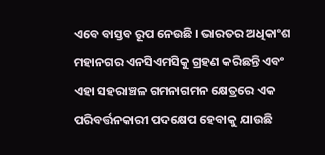ଏବେ ବାସ୍ତବ ରୂପ ନେଉଛି । ଭାରତର ଅଧିକାଂଶ ମହାନଗର ଏନସିଏମସିକୁ ଗ୍ରହଣ କରିଛନ୍ତି ଏବଂ ଏହା ସହରାଞ୍ଚଳ ଗମନାଗମନ କ୍ଷେତ୍ରରେ ଏକ ପରିବର୍ତ୍ତନକାରୀ ପଦକ୍ଷେପ ହେବାକୁ ଯାଉଛି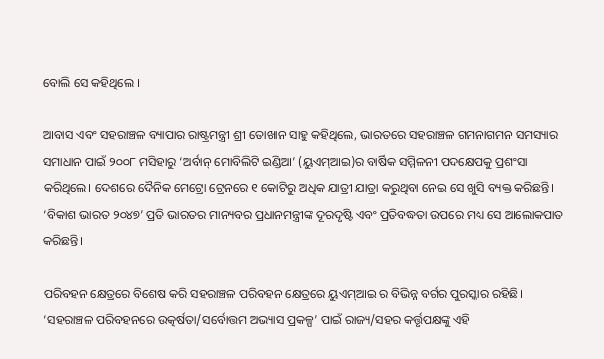ବୋଲି ସେ କହିଥିଲେ ।

ଆବାସ ଏବଂ ସହରାଞ୍ଚଳ ବ୍ୟାପାର ରାଷ୍ଟ୍ରମନ୍ତ୍ରୀ ଶ୍ରୀ ତୋଖାନ ସାହୁ କହିଥିଲେ, ଭାରତରେ ସହରାଞ୍ଚଳ ଗମନାଗମନ ସମସ୍ୟାର ସମାଧାନ ପାଇଁ ୨୦୦୮ ମସିହାରୁ ‘ଅର୍ବାନ୍ ମୋବିଲିଟି ଇଣ୍ଡିଆ’ (ୟୁଏମ୍ଆଇ)ର ବାର୍ଷିକ ସମ୍ମିଳନୀ ପଦକ୍ଷେପକୁ ପ୍ରଶଂସା କରିଥିଲେ। ଦେଶରେ ଦୈନିକ ମେଟ୍ରୋ ଟ୍ରେନରେ ୧ କୋଟିରୁ ଅଧିକ ଯାତ୍ରୀ ଯାତ୍ରା କରୁଥିବା ନେଇ ସେ ଖୁସି ବ୍ୟକ୍ତ କରିଛନ୍ତି। ‘ବିକାଶ ଭାରତ ୨୦୪୭’ ପ୍ରତି ଭାରତର ମାନ୍ୟବର ପ୍ରଧାନମନ୍ତ୍ରୀଙ୍କ ଦୂରଦୃଷ୍ଟି ଏବଂ ପ୍ରତିବଦ୍ଧତା ଉପରେ ମଧ୍ୟ ସେ ଆଲୋକପାତ କରିଛନ୍ତି।

ପରିବହନ କ୍ଷେତ୍ରରେ ବିଶେଷ କରି ସହରାଞ୍ଚଳ ପରିବହନ କ୍ଷେତ୍ରରେ ୟୁଏମ୍ଆଇ ର ବିଭିନ୍ନ ବର୍ଗର ପୁରସ୍କାର ରହିଛି। ‘ସହରାଞ୍ଚଳ ପରିବହନରେ ଉତ୍କର୍ଷତା/ସର୍ବୋତ୍ତମ ଅଭ୍ୟାସ ପ୍ରକଳ୍ପ’ ପାଇଁ ରାଜ୍ୟ/ସହର କର୍ତ୍ତୃପକ୍ଷଙ୍କୁ ଏହି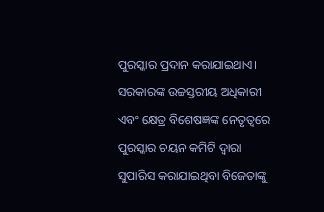ପୁରସ୍କାର ପ୍ରଦାନ କରାଯାଇଥାଏ। ସରକାରଙ୍କ ଉଚ୍ଚସ୍ତରୀୟ ଅଧିକାରୀ ଏବଂ କ୍ଷେତ୍ର ବିଶେଷଜ୍ଞଙ୍କ ନେତୃତ୍ୱରେ ପୁରସ୍କାର ଚୟନ କମିଟି ଦ୍ୱାରା ସୁପାରିସ କରାଯାଇଥିବା ବିଜେତାଙ୍କୁ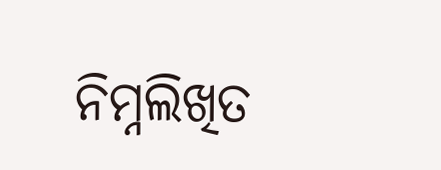ନିମ୍ନଲିଖିତ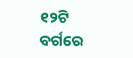୧୨ଟି ବର୍ଗରେ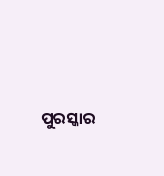ପୁରସ୍କାର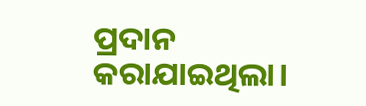ପ୍ରଦାନ କରାଯାଇଥିଲା।